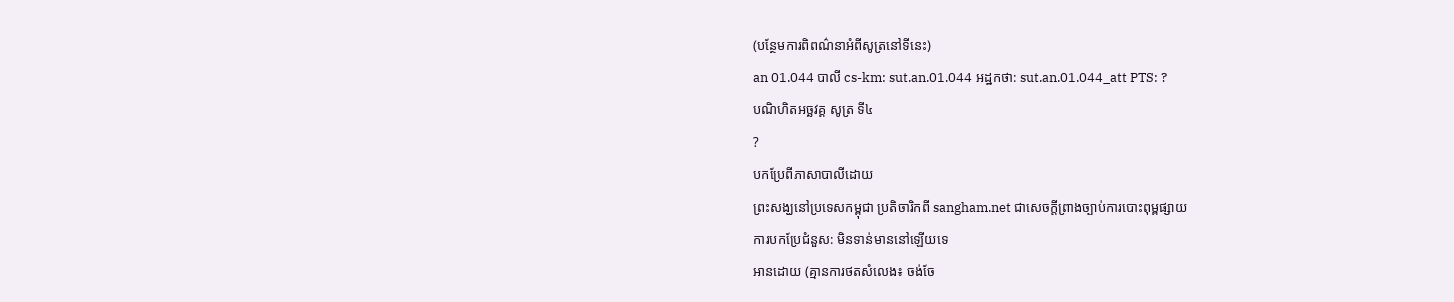(បន្ថែមការពិពណ៌នាអំពីសូត្រនៅទីនេះ)
an 01.044 បាលី cs-km: sut.an.01.044 អដ្ឋកថា: sut.an.01.044_att PTS: ?
បណិហិតអច្ឆវគ្គ សូត្រ ទី៤
?
បកប្រែពីភាសាបាលីដោយ
ព្រះសង្ឃនៅប្រទេសកម្ពុជា ប្រតិចារិកពី sangham.net ជាសេចក្តីព្រាងច្បាប់ការបោះពុម្ពផ្សាយ
ការបកប្រែជំនួស: មិនទាន់មាននៅឡើយទេ
អានដោយ (គ្មានការថតសំលេង៖ ចង់ចែ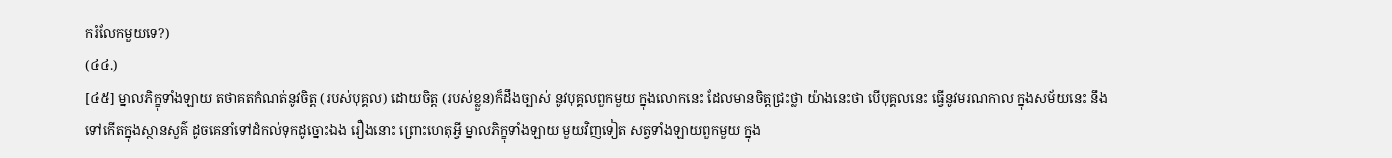ករំលែកមួយទេ?)
(៤៤.)
[៤៥] ម្នាលភិក្ខុទាំងឡាយ តថាគតកំណត់នូវចិត្ត (របស់បុគ្គល) ដោយចិត្ត (របស់ខ្លួន)ក៏ដឹងច្បាស់ នូវបុគ្គលពួកមួយ ក្នុងលោកនេះ ដែលមានចិត្តជ្រះថ្លា យ៉ាងនេះថា បើបុគ្គលនេះ ធ្វើនូវមរណកាល ក្នុងសម័យនេះ នឹងទៅកើតក្នុងស្ថានសួគ៌ ដូចគេនាំទៅដំកល់ទុកដូច្នោះឯង រឿងនោះ ព្រោះហេតុអ្វី ម្នាលភិក្ខុទាំងឡាយ មួយវិញទៀត សត្វទាំងឡាយពួកមួយ ក្នុង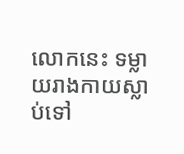លោកនេះ ទម្លាយរាងកាយស្លាប់ទៅ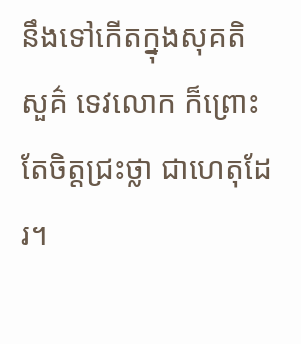នឹងទៅកើតក្នុងសុគតិសួគ៌ ទេវលោក ក៏ព្រោះតែចិត្តជ្រះថ្លា ជាហេតុដែរ។